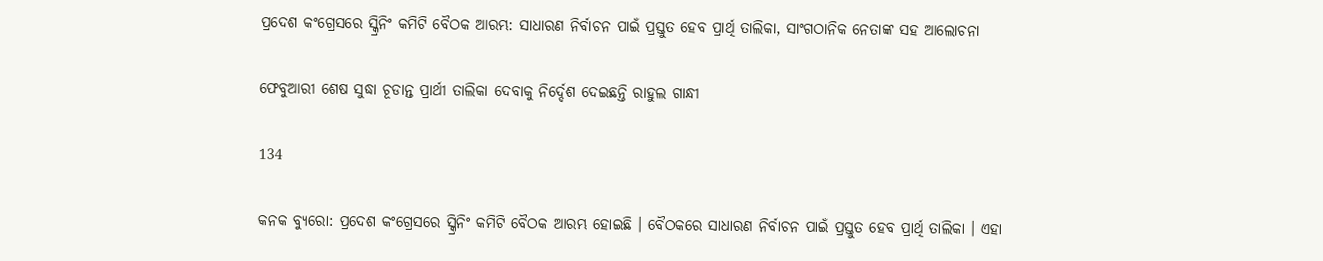ପ୍ରଦେଶ କଂଗ୍ରେସରେ ସ୍କ୍ରିନିଂ କମିଟି ବୈଠକ ଆରମ୍ଭ: ସାଧାରଣ ନିର୍ବାଚନ ପାଇଁ ପ୍ରସ୍ତୁତ ହେବ ପ୍ରାର୍ଥି ତାଲିକା, ସାଂଗଠାନିକ ନେତାଙ୍କ ସହ ଆଲୋଚନା

ଫେବୁଆରୀ ଶେଷ ସୁଦ୍ଧା ଚୂଡାନ୍ତ ପ୍ରାର୍ଥୀ ତାଲିକା ଦେବାକୁ ନିର୍ଦ୍ଦେଶ ଦେଇଛନ୍ତି ରାହୁଲ ଗାନ୍ଧୀ

134

କନକ ବ୍ୟୁରୋ: ପ୍ରଦେଶ କଂଗ୍ରେସରେ ସ୍କ୍ରିନିଂ କମିଟି ବୈଠକ ଆରମ୍ଭ ହୋଇଛି । ବୈଠକରେ ସାଧାରଣ ନିର୍ବାଚନ ପାଇଁ ପ୍ରସ୍ତୁତ ହେବ ପ୍ରାର୍ଥି ତାଲିକା । ଏହା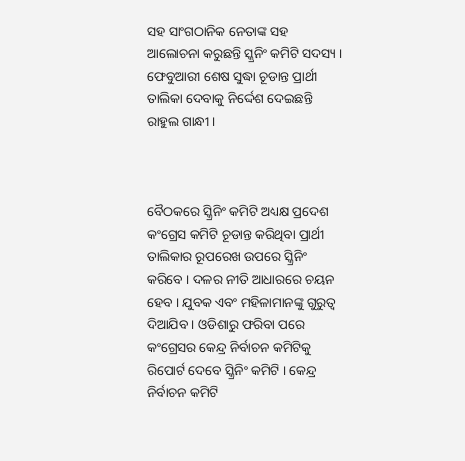ସହ ସାଂଗଠାନିକ ନେତାଙ୍କ ସହ ଆଲୋଚନା କରୁଛନ୍ତି ସ୍କ୍ରନିଂ କମିଟି ସଦସ୍ୟ । ଫେବୁଆରୀ ଶେଷ ସୁଦ୍ଧା ଚୂଡାନ୍ତ ପ୍ରାର୍ଥୀ ତାଲିକା ଦେବାକୁ ନିର୍ଦ୍ଦେଶ ଦେଇଛନ୍ତି ରାହୁଲ ଗାନ୍ଧୀ ।



ବୈଠକରେ ସ୍କ୍ରିନିଂ କମିଟି ଅଧ୍ୟକ୍ଷ ପ୍ରଦେଶ କଂଗ୍ରେସ କମିଟି ଚୂଡାନ୍ତ କରିଥିବା ପ୍ରାର୍ଥୀ ତାଲିକାର ରୂପରେଖ ଉପରେ ସ୍କ୍ରିନିଂ କରିବେ । ଦଳର ନୀତି ଆଧାରରେ ଚୟନ ହେବ । ଯୁବକ ଏବଂ ମହିଳାମାନଙ୍କୁ ଗୁରୁତ୍ୱ ଦିଆଯିବ । ଓଡିଶାରୁ ଫରିବା ପରେ କଂଗ୍ରେସର କେନ୍ଦ୍ର ନିର୍ବାଚନ କମିଟିକୁ ରିପୋର୍ଟ ଦେବେ ସ୍କ୍ରିନିଂ କମିଟି । କେନ୍ଦ୍ର ନିର୍ବାଚନ କମିଟି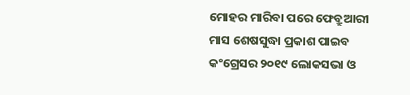ମୋହର ମାରିବା ପରେ ଫେବ୍ରୁଆରୀ ମାସ ଶେଷସୁଦ୍ଧା ପ୍ରକାଶ ପାଇବ କଂଗ୍ରେସର ୨୦୧୯ ଲୋକସଭା ଓ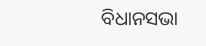ବିଧାନସଭା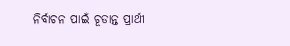ନିର୍ବାଚନ ପାଇଁ ଚୂଡାନ୍ତ ପ୍ରାର୍ଥୀ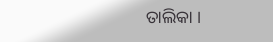ତାଲିକା ।